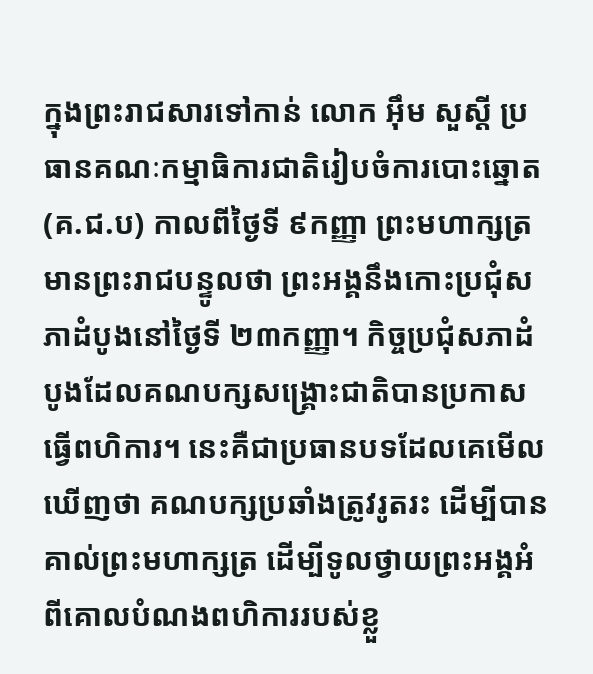ក្នុងព្រះរាជសារទៅកាន់ លោក អ៊ឹម សួស្តី ប្រធានគណៈកម្មាធិការជាតិរៀបចំការបោះឆ្នោត (គ.ជ.ប) កាលពីថ្ងៃទី ៩កញ្ញា ព្រះមហាក្សត្រមានព្រះរាជបន្ទូលថា ព្រះអង្គនឹងកោះប្រជុំសភាដំបូងនៅថ្ងៃទី ២៣កញ្ញា។ កិច្ចប្រជុំសភាដំបូងដែលគណបក្សសង្គ្រោះជាតិបានប្រកាសធ្វើពហិការ។ នេះគឺជាប្រធានបទដែលគេមើលឃើញថា គណបក្សប្រឆាំងត្រូវរូតរះ ដើម្បីបានគាល់ព្រះមហាក្សត្រ ដើម្បីទូលថ្វាយព្រះអង្គអំពីគោលបំណងពហិការរបស់ខ្លួ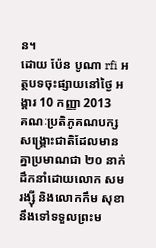ន។
ដោយ ប៉ែន បូណា rfi អត្ថបទចុះផ្សាយនៅថ្ងៃ អង្គារ 10 កញ្ញា 2013
គណៈប្រតិភូគណបក្សសង្គ្រោះជាតិដែលមានគ្នាប្រមាណជា ២០ នាក់ ដឹកនាំដោយលោក សម រង្ស៊ី និងលោកកឹម សុខា នឹងទៅទទួលព្រះម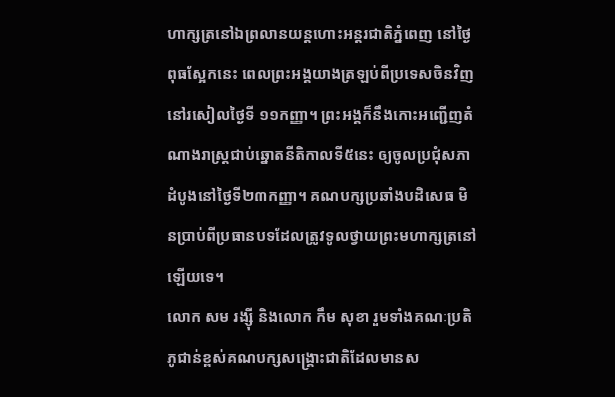ហាក្សត្រនៅឯព្រលានយន្តហោះអន្តរជាតិភ្នំពេញ នៅថ្ងៃពុធស្អែកនេះ ពេលព្រះអង្គយាងត្រឡប់ពីប្រទេសចិនវិញ នៅរសៀលថ្ងៃទី ១១កញ្ញា។ ព្រះអង្គក៏នឹងកោះអញ្ជើញតំណាងរាស្ត្រជាប់ឆ្នោតនីតិកាលទី៥នេះ ឲ្យចូលប្រជុំសភាដំបូងនៅថ្ងៃទី២៣កញ្ញា។ គណបក្សប្រឆាំងបដិសេធ មិនប្រាប់ពីប្រធានបទដែលត្រូវទូលថ្វាយព្រះមហាក្សត្រនៅឡើយទេ។
លោក សម រង្ស៊ី និងលោក កឹម សុខា រួមទាំងគណៈប្រតិភូជាន់ខ្ពស់គណបក្សសង្គ្រោះជាតិដែលមានស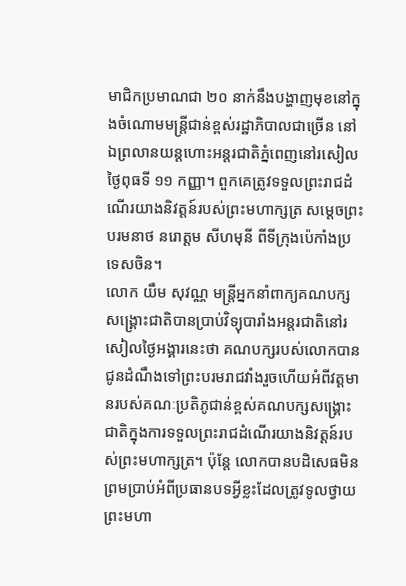មាជិកប្រមាណជា ២០ នាក់នឹងបង្ហាញមុខនៅក្នុងចំណោមមន្ត្រីជាន់ខ្ពស់រដ្ឋាភិបាលជាច្រើន នៅឯព្រលានយន្តហោះអន្តរជាតិភ្នំពេញនៅរសៀលថ្ងៃពុធទី ១១ កញ្ញា។ ពួកគេត្រូវទទួលព្រះរាជដំណើរយាងនិវត្តន៍របស់ព្រះមហាក្សត្រ សម្តេចព្រះបរមនាថ នរោត្តម សីហមុនី ពីទីក្រុងប៉េកាំងប្រទេសចិន។
លោក យឹម សុវណ្ណ មន្ត្រីអ្នកនាំពាក្យគណបក្សសង្គ្រោះជាតិបានប្រាប់វិទ្យុបារាំងអន្តរជាតិនៅរសៀលថ្ងៃអង្គារនេះថា គណបក្សរបស់លោកបានជូនដំណឹងទៅព្រះបរមរាជវាំងរួចហើយអំពីវត្តមានរបស់គណៈប្រតិភូជាន់ខ្ពស់គណបក្សសង្គ្រោះជាតិក្នុងការទទួលព្រះរាជដំណើរយាងនិវត្តន៍របស់ព្រះមហាក្សត្រ។ ប៉ុន្តែ លោកបានបដិសេធមិនព្រមប្រាប់អំពីប្រធានបទអ្វីខ្លះដែលត្រូវទូលថ្វាយព្រះមហា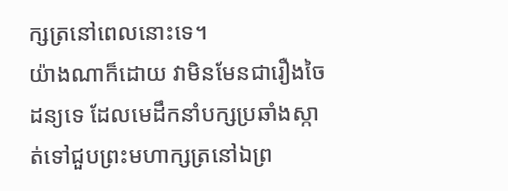ក្សត្រនៅពេលនោះទេ។
យ៉ាងណាក៏ដោយ វាមិនមែនជារឿងចៃដន្យទេ ដែលមេដឹកនាំបក្សប្រឆាំងស្កាត់ទៅជួបព្រះមហាក្សត្រនៅឯព្រ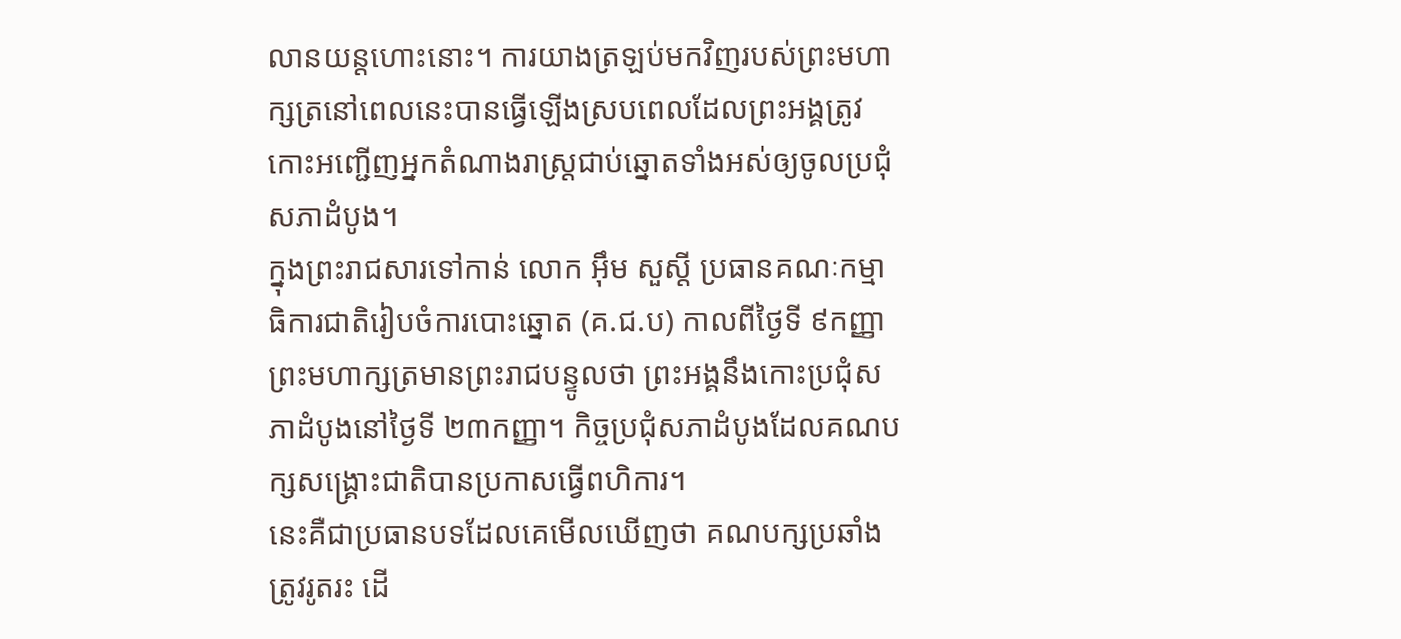លានយន្តហោះនោះ។ ការយាងត្រឡប់មកវិញរបស់ព្រះមហាក្សត្រនៅពេលនេះបានធ្វើឡើងស្របពេលដែលព្រះអង្គត្រូវកោះអញ្ជើញអ្នកតំណាងរាស្ត្រជាប់ឆ្នោតទាំងអស់ឲ្យចូលប្រជុំសភាដំបូង។
ក្នុងព្រះរាជសារទៅកាន់ លោក អ៊ឹម សួស្តី ប្រធានគណៈកម្មាធិការជាតិរៀបចំការបោះឆ្នោត (គ.ជ.ប) កាលពីថ្ងៃទី ៩កញ្ញា ព្រះមហាក្សត្រមានព្រះរាជបន្ទូលថា ព្រះអង្គនឹងកោះប្រជុំសភាដំបូងនៅថ្ងៃទី ២៣កញ្ញា។ កិច្ចប្រជុំសភាដំបូងដែលគណបក្សសង្គ្រោះជាតិបានប្រកាសធ្វើពហិការ។
នេះគឺជាប្រធានបទដែលគេមើលឃើញថា គណបក្សប្រឆាំងត្រូវរូតរះ ដើ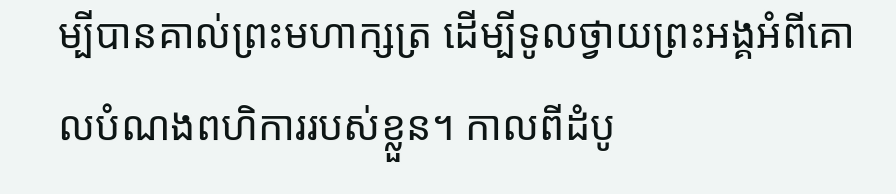ម្បីបានគាល់ព្រះមហាក្សត្រ ដើម្បីទូលថ្វាយព្រះអង្គអំពីគោលបំណងពហិការរបស់ខ្លួន។ កាលពីដំបូ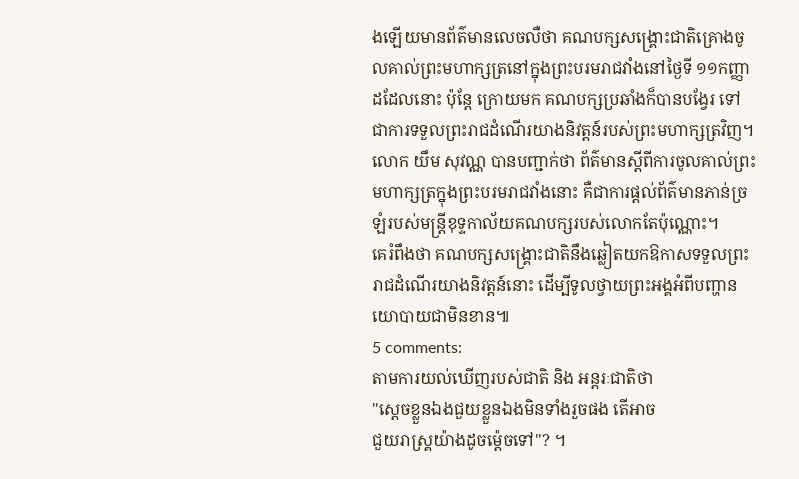ងឡើយមានព័ត៌មានលេចលឺថា គណបក្សសង្គ្រោះជាតិគ្រោងចូលគាល់ព្រះមហាក្សត្រនៅក្នុងព្រះបរមរាជវាំងនៅថ្ងៃទី ១១កញ្ញាដដែលនោះ ប៉ុន្តែ ក្រោយមក គណបក្សប្រឆាំងក៏បានបង្វែរ ទៅជាការទទួលព្រះរាជដំណើរយាងនិវត្តន៍របស់ព្រះមហាក្សត្រវិញ។
លោក យឹម សុវណ្ណ បានបញ្ជាក់ថា ព័ត៌មានស្តីពីការចូលគាល់ព្រះមហាក្សត្រក្នុងព្រះបរមរាជវាំងនោះ គឺជាការផ្តល់ព័ត៌មានភាន់ច្រឡំរបស់មន្ត្រីខុទ្ទកាល័យគណបក្សរបស់លោកតែប៉ុណ្ណោះ។
គេរំពឹងថា គណបក្សសង្គ្រោះជាតិនឹងឆ្លៀតយកឱកាសទទួលព្រះរាជដំណើរយាងនិវត្តន៍នោះ ដើម្បីទូលថ្វាយព្រះអង្គអំពីបញ្ហានយោបាយជាមិនខាន៕
5 comments:
តាមការយល់ឃើញរបស់ជាតិ និង អន្តរៈជាតិថា
"ស្តេចខ្លួនឯងជួយខ្លួនឯងមិនទាំងរួចផង តើអាច
ជួយរាស្រ្គយ៉ាងដូចម្ត៉េចទៅ"? ។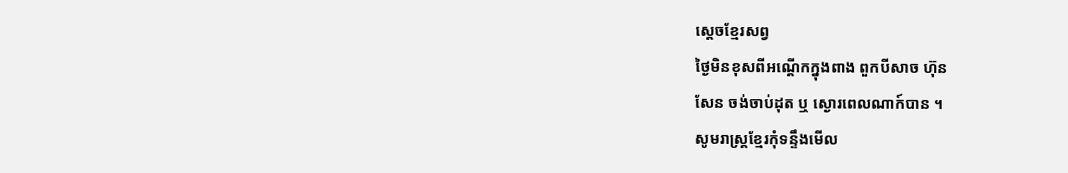ស្តេចខ្មែរសព្វ
ថ្ងៃមិនខុសពីអណ្តើកក្នុងពាង ពួកបីសាច ហ៊ុន
សែន ចង់ចាប់ដុត ឬ ស្ងោរពេលណាក៍បាន ។
សូមរាស្រ្គខ្មែរកុំទន្ទឹងមើល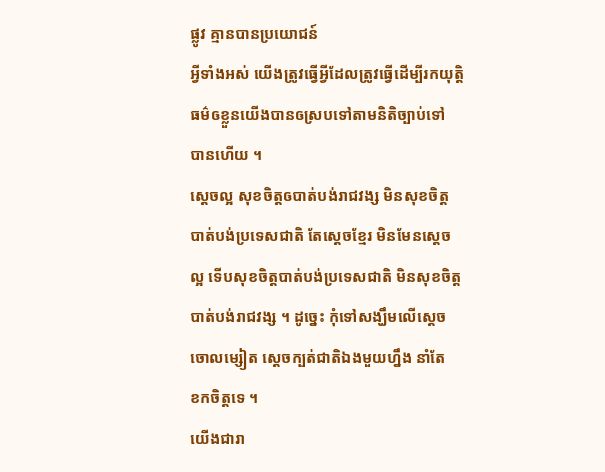ផ្លូវ គ្មានបានប្រយោជន៍
អ្វីទាំងអស់ យើងត្រូវធ្វើអ្វីដែលត្រូវធ្វើដើម្បីរកយុត្តិ
ធម៌ឲខ្លួនយើងបានឲស្របទៅតាមនិតិច្បាប់ទៅ
បានហើយ ។
ស្តេចល្អ សុខចិត្តឲបាត់បង់រាជវង្ស មិនសុខចិត្ត
បាត់បង់ប្រទេសជាតិ តែស្តេចខ្មែរ មិនមែនស្តេច
ល្អ ទើបសុខចិត្តបាត់បង់ប្រទេសជាតិ មិនសុខចិត្ត
បាត់បង់រាជវង្ស ។ ដូច្នេះ កុំទៅសង្ឃឹមលើស្តេច
ចោលម្សៀត ស្តេចក្បត់ជាតិឯងមួយហ្នឹង នាំតែ
ខកចិត្តទេ ។
យើងជារា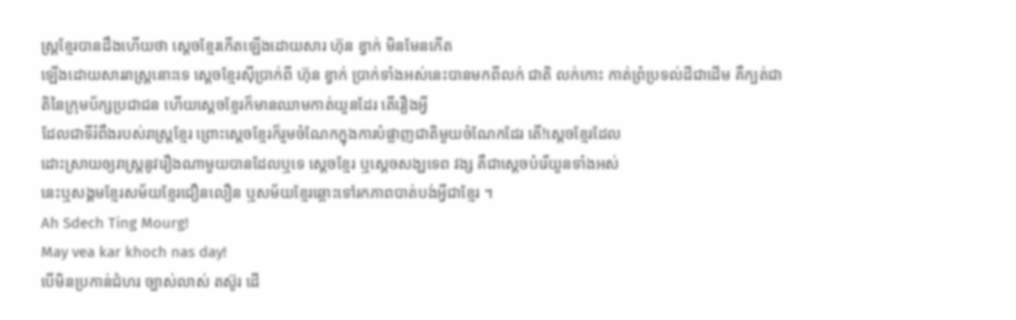ស្ត្រខ្មែរបានដឹងហើយថា ស្តេចខ្មែរកើតឡើងដោយសារ ហ៊ុន ខ្វាក់ មិនមែនកើត
ឡើងដោយសាររាស្រ្តនោះទេ ស្តេចខ្មែរស៊ីប្រាក់ពី ហ៊ុន ខ្វាក់ ប្រាក់ទាំងអស់នេះបានមកពីលក់ ជាតិ លក់កោះ កាត់ព្រំប្រទល់ដីជាដើម គឺក្បត់ជាតិនៃក្រុមប័ក្សប្រជាជន ហើយស្តេចខ្មែរក៏មានឈាមកាត់យួនដែរ តើរឿងអ្វី
ដែលជាទីរំពឹងរបស់រាស្ត្រខ្មែរ ព្រោះស្តេចខ្មែរក៏រួមចំណែកក្នុងការបំផ្លាញជាតិមួយចំណែកដែរ តើ!ស្តេចខ្មែរដែល
ដោះស្រាយឲ្យរាស្ត្រនូវរឿងណាមួយបានដែលឬទេ ស្តេចខ្មែរ ឬស្តេចសង្ឃទេព វង្ស គឺជាស្តេចបំរើយួនទាំងអស់
នេះឬសង្គមខ្មែរសម័យខ្មែរជឿនលឿន ឬសម័យខ្មែរឆ្ពោះទៅរកភាពបាត់បង់អ្វីជាខ្មែរ ។
Ah Sdech Ting Mourg!
May vea kar khoch nas day!
បើមិនប្រកាន់ជំហរ ច្បាស់លាស់ តស៊ូរ ដើ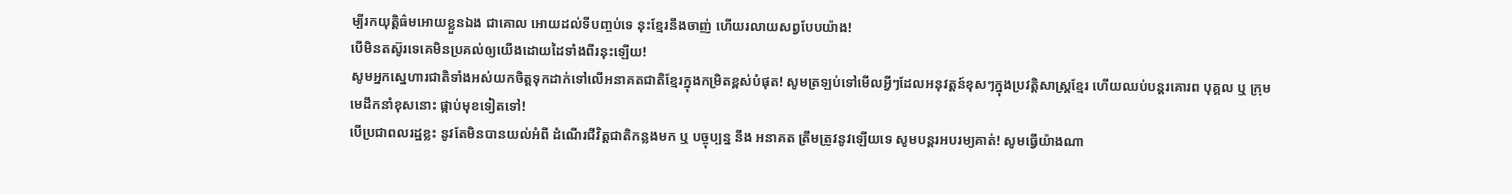ម្បីរកយុត្តិធ៌មអោយខ្លួនឯង ជាគោល អោយដល់ទីបញ្ចប់ទេ នុះខ្មែរនឹងចាញ់ ហើយរលាយសព្វបែបយ៉ាង!
បើមិនតស៊ូរទេគេមិនប្រគល់ឲ្យយើងដោយដៃទាំងពីរនុះឡើយ!
សូមអ្នកស្នេហារជាតិទាំងអស់យកចិត្តទុកដាក់ទៅលើអនាគតជាតិខ្មែរក្នុងកម្រិតខ្ពស់បំផុត! សូមត្រឡប់ទៅមើលអ្វីៗដែលអនុវត្តន៍ខុសៗក្នុងប្រវត្តិសាស្ដ្រខ្មែរ ហើយឈប់បន្តរគោរព បុគ្គល ឬ ក្រុម មេដឹកនាំខុសនោះ ផ្កាប់មុខទៀតទៅ!
បើប្រជាពលរដ្ឋខ្លះ នូវតែមិនបានយល់អំពី ដំណើរជីវិត្តជាតិកន្លងមក ឬ បច្ចុប្បន្ន នឹង អនាគត ត្រឹមត្រូវនូវឡើយទេ សូមបន្តរអបរម្យគាត់! សូមធ្វើយ៉ាងណា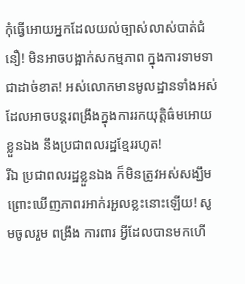កុំធ្វើអោយអ្នកដែលយល់ច្បាស់លាស់បាត់ជំនឿ! មិនអាចបង្អាក់សកម្មភាព ក្នុងការទាមទាជាដាច់ខាត! អស់លោកមានមូលដ្ឋានទាំងអស់ ដែលអាចបន្តរពង្រឹងក្នុងការរកយុត្តិធ៌មអោយខ្លួនឯង នឹងប្រជាពលរដ្ឋខ្មែររហូត!
រីឯ ប្រជាពលរដ្ឋខ្លួនឯង ក៏មិនត្រូវអស់សង្ឃឹម ព្រោះឃើញភាពរអាក់រអួលខ្លះនោះឡើយ! សូមចូលរួម ពង្រឹង ការពារ អ្វីដែលបានមកហើ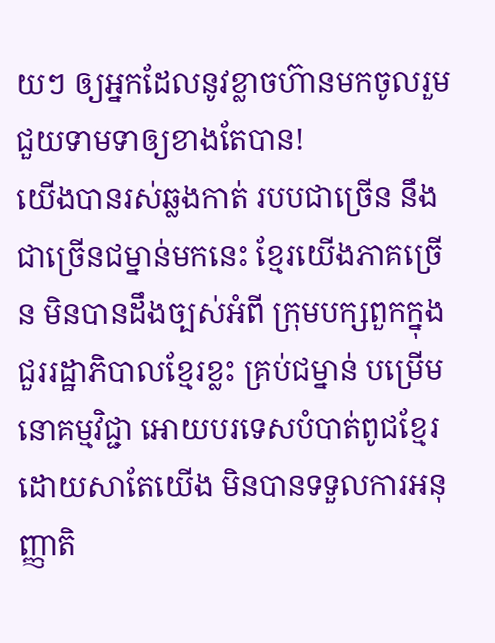យៗ ឲ្យអ្នកដែលនូវខ្លាចហ៊ានមកចូលរួម ជួយទាមទាឲ្យខាងតែបាន!
យើងបានរស់ឆ្លងកាត់ របបជាច្រើន នឹង ជាច្រើនជម្នាន់មកនេះ ខ្មែរយើងភាគច្រើន មិនបានដឹងច្បស់អំពី ក្រុមបក្សពួកក្នុងជួររដ្ឋាភិបាលខ្មែរខ្លះ គ្រប់ជម្នាន់ បម្រើមនោគម្មវិជ្ជា អោយបរទេសបំបាត់ពូជខ្មែរ ដោយសាតែយើង មិនបានទទួលការអនុញ្ញាតិ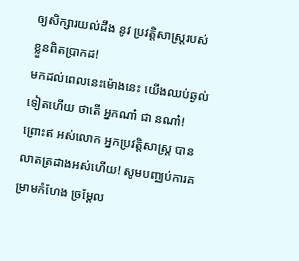ឲ្យសិក្សារយល់ដឹង នូវ ប្រវត្តិសាស្ដ្ររបស់ខ្លួនពិតប្រាកដ!
មកដល់ពេលនេះម៉ោងនេះ យើងឈប់ឆ្ងល់ទៀតហើយ ថាតើ អ្នកណា៎ ជា នណា៎! ព្រោះឥ អស់លោក អ្នកប្រវត្តិសាស្ដ្រ បានលាតត្រដាងអស់ហើយ! សូមបញ្ឈប់ការគម្រាមកំហែង ច្រម្ដែល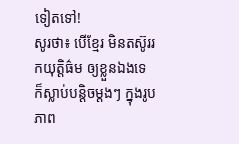ទៀតទៅ!
សូរថា៖ បើខ្មែរ មិនតស៊ូររកយុត្តិធ៌ម ឲ្យខ្លួនឯងទេ ក៏ស្លាប់បន្តិចម្ដងៗ ក្នុងរូបភាព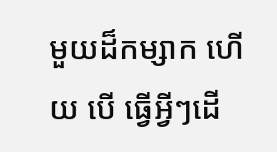មួយដ៏កម្សាក ហើយ បើ ធ្វើអ្វីៗដើ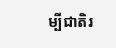ម្បីជាតិរ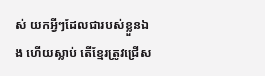ស់ យកអ្វីៗដែលជារបស់ខ្លួនឯង ហើយស្លាប់ តើខ្មែរត្រូវជ្រើស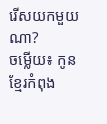រើសយកមួយណា?
ចម្លើយ៖ កូនខ្មែរកំពុង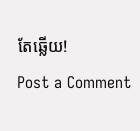តែឆ្លើយ!
Post a Comment